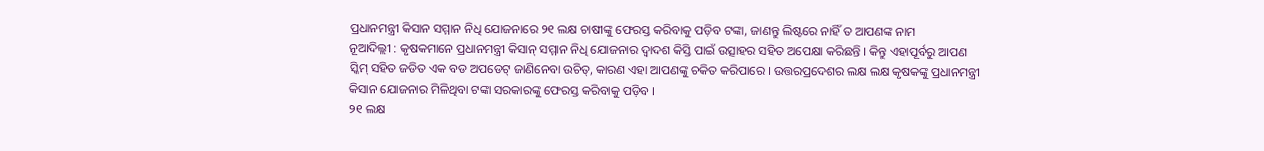ପ୍ରଧାନମନ୍ତ୍ରୀ କିସାନ ସମ୍ମାନ ନିଧି ଯୋଜନାରେ ୨୧ ଲକ୍ଷ ଚାଷୀଙ୍କୁ ଫେରସ୍ତ କରିବାକୁ ପଡ଼ିବ ଟଙ୍କା, ଜାଣନ୍ତୁ ଲିଷ୍ଟରେ ନାହିଁ ତ ଆପଣଙ୍କ ନାମ
ନୂଆଦିଲ୍ଲୀ : କୃଷକମାନେ ପ୍ରଧାନମନ୍ତ୍ରୀ କିସାନ୍ ସମ୍ମାନ ନିଧି ଯୋଜନାର ଦ୍ୱାଦଶ କିସ୍ତି ପାଇଁ ଉତ୍ସାହର ସହିତ ଅପେକ୍ଷା କରିଛନ୍ତି । କିନ୍ତୁ ଏହାପୂର୍ବରୁ ଆପଣ ସ୍କିମ୍ ସହିତ ଜଡିତ ଏକ ବଡ ଅପଡେଟ୍ ଜାଣିନେବା ଉଚିତ୍, କାରଣ ଏହା ଆପଣଙ୍କୁ ଚକିତ କରିପାରେ । ଉତ୍ତରପ୍ରଦେଶର ଲକ୍ଷ ଲକ୍ଷ କୃଷକଙ୍କୁ ପ୍ରଧାନମନ୍ତ୍ରୀ କିସାନ ଯୋଜନାର ମିଳିଥିବା ଟଙ୍କା ସରକାରଙ୍କୁ ଫେରସ୍ତ କରିବାକୁ ପଡ଼ିବ ।
୨୧ ଲକ୍ଷ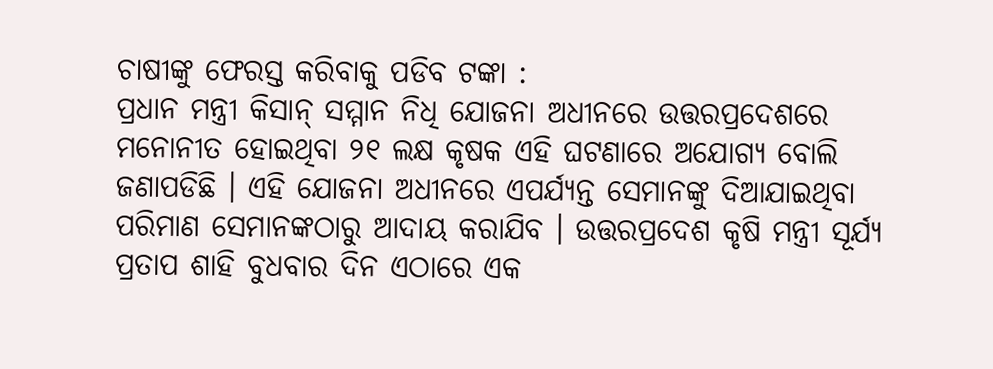ଚାଷୀଙ୍କୁ ଫେରସ୍ତ କରିବାକୁ ପଡିବ ଟଙ୍କା :
ପ୍ରଧାନ ମନ୍ତ୍ରୀ କିସାନ୍ ସମ୍ମାନ ନିଧି ଯୋଜନା ଅଧୀନରେ ଉତ୍ତରପ୍ରଦେଶରେ ମନୋନୀତ ହୋଇଥିବା ୨୧ ଲକ୍ଷ କୃଷକ ଏହି ଘଟଣାରେ ଅଯୋଗ୍ୟ ବୋଲି ଜଣାପଡିଛି । ଏହି ଯୋଜନା ଅଧୀନରେ ଏପର୍ଯ୍ୟନ୍ତ ସେମାନଙ୍କୁ ଦିଆଯାଇଥିବା ପରିମାଣ ସେମାନଙ୍କଠାରୁ ଆଦାୟ କରାଯିବ । ଉତ୍ତରପ୍ରଦେଶ କୃଷି ମନ୍ତ୍ରୀ ସୂର୍ଯ୍ୟ ପ୍ରତାପ ଶାହି ବୁଧବାର ଦିନ ଏଠାରେ ଏକ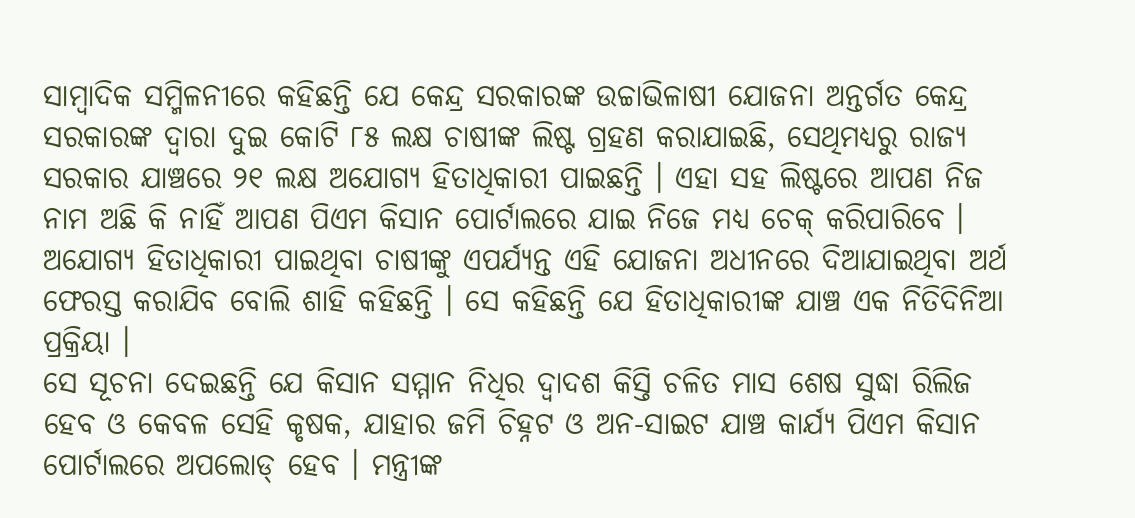ସାମ୍ବାଦିକ ସମ୍ମିଳନୀରେ କହିଛନ୍ତି ଯେ କେନ୍ଦ୍ର ସରକାରଙ୍କ ଉଚ୍ଚାଭିଳାଷୀ ଯୋଜନା ଅନ୍ତର୍ଗତ କେନ୍ଦ୍ର ସରକାରଙ୍କ ଦ୍ୱାରା ଦୁଇ କୋଟି ୮୫ ଲକ୍ଷ ଚାଷୀଙ୍କ ଲିଷ୍ଟ ଗ୍ରହଣ କରାଯାଇଛି, ସେଥିମଧ୍ୟରୁ ରାଜ୍ୟ ସରକାର ଯାଞ୍ଚରେ ୨୧ ଲକ୍ଷ ଅଯୋଗ୍ୟ ହିତାଧିକାରୀ ପାଇଛନ୍ତି । ଏହା ସହ ଲିଷ୍ଟରେ ଆପଣ ନିଜ ନାମ ଅଛି କି ନାହିଁ ଆପଣ ପିଏମ କିସାନ ପୋର୍ଟାଲରେ ଯାଇ ନିଜେ ମଧ୍ୟ ଚେକ୍ କରିପାରିବେ ।
ଅଯୋଗ୍ୟ ହିତାଧିକାରୀ ପାଇଥିବା ଚାଷୀଙ୍କୁ ଏପର୍ଯ୍ୟନ୍ତ ଏହି ଯୋଜନା ଅଧୀନରେ ଦିଆଯାଇଥିବା ଅର୍ଥ ଫେରସ୍ତ କରାଯିବ ବୋଲି ଶାହି କହିଛନ୍ତି । ସେ କହିଛନ୍ତି ଯେ ହିତାଧିକାରୀଙ୍କ ଯାଞ୍ଚ ଏକ ନିତିଦିନିଆ ପ୍ରକ୍ରିୟା ।
ସେ ସୂଚନା ଦେଇଛନ୍ତି ଯେ କିସାନ ସମ୍ମାନ ନିଧିର ଦ୍ୱାଦଶ କିସ୍ତି ଚଳିତ ମାସ ଶେଷ ସୁଦ୍ଧା ରିଲିଜ ହେବ ଓ କେବଳ ସେହି କୃଷକ, ଯାହାର ଜମି ଚିହ୍ନଟ ଓ ଅନ-ସାଇଟ ଯାଞ୍ଚ କାର୍ଯ୍ୟ ପିଏମ କିସାନ ପୋର୍ଟାଲରେ ଅପଲୋଡ୍ ହେବ । ମନ୍ତ୍ରୀଙ୍କ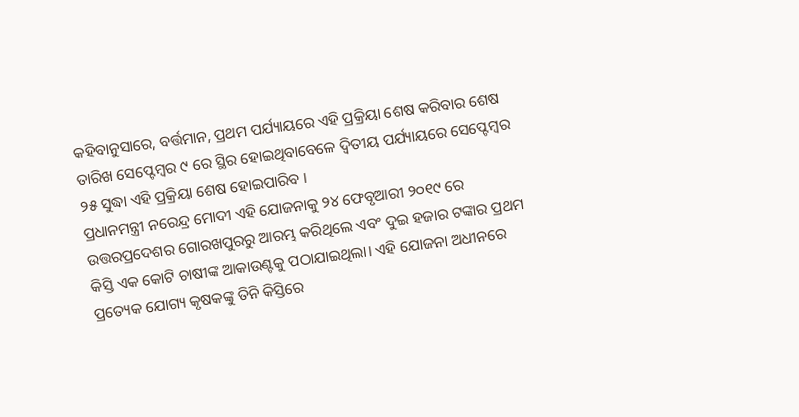କହିବାନୁସାରେ, ବର୍ତ୍ତମାନ, ପ୍ରଥମ ପର୍ଯ୍ୟାୟରେ ଏହି ପ୍ରକ୍ରିୟା ଶେଷ କରିବାର ଶେଷ ତାରିଖ ସେପ୍ଟେମ୍ବର ୯ ରେ ସ୍ଥିର ହୋଇଥିବାବେଳେ ଦ୍ୱିତୀୟ ପର୍ଯ୍ୟାୟରେ ସେପ୍ଟେମ୍ବର ୨୫ ସୁଦ୍ଧା ଏହି ପ୍ରକ୍ରିୟା ଶେଷ ହୋଇପାରିବ ।
ପ୍ରଧାନମନ୍ତ୍ରୀ ନରେନ୍ଦ୍ର ମୋଦୀ ଏହି ଯୋଜନାକୁ ୨୪ ଫେବୃଆରୀ ୨୦୧୯ ରେ ଉତ୍ତରପ୍ରଦେଶର ଗୋରଖପୁରରୁ ଆରମ୍ଭ କରିଥିଲେ ଏବଂ ଦୁଇ ହଜାର ଟଙ୍କାର ପ୍ରଥମ କିସ୍ତି ଏକ କୋଟି ଚାଷୀଙ୍କ ଆକାଉଣ୍ଟକୁ ପଠାଯାଇଥିଲା। ଏହି ଯୋଜନା ଅଧୀନରେ ପ୍ରତ୍ୟେକ ଯୋଗ୍ୟ କୃଷକଙ୍କୁ ତିନି କିସ୍ତିରେ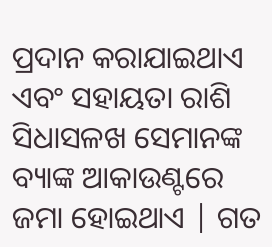ପ୍ରଦାନ କରାଯାଇଥାଏ ଏବଂ ସହାୟତା ରାଶି ସିଧାସଳଖ ସେମାନଙ୍କ ବ୍ୟାଙ୍କ ଆକାଉଣ୍ଟରେ ଜମା ହୋଇଥାଏ | ଗତ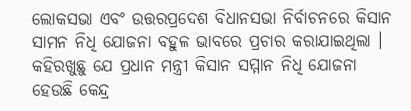ଲୋକସଭା ଏବଂ ଉତ୍ତରପ୍ରଦେଶ ବିଧାନସଭା ନିର୍ବାଚନରେ କିସାନ ସାମନ ନିଧି ଯୋଜନା ବହୁଳ ଭାବରେ ପ୍ରଚାର କରାଯାଇଥିଲା ।
କହିରଖୁଛୁ ଯେ ପ୍ରଧାନ ମନ୍ତ୍ରୀ କିସାନ ସମ୍ମାନ ନିଧି ଯୋଜନା ହେଉଛି କେନ୍ଦ୍ର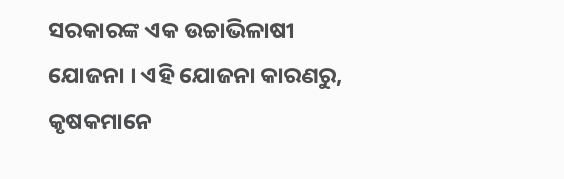ସରକାରଙ୍କ ଏକ ଉଚ୍ଚାଭିଳାଷୀ ଯୋଜନା । ଏହି ଯୋଜନା କାରଣରୁ, କୃଷକମାନେ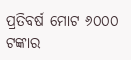ପ୍ରତିବର୍ଷ ମୋଟ ୬୦୦୦ ଟଙ୍କାର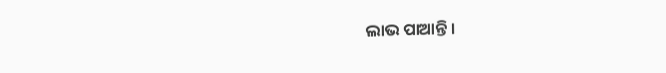ଲାଭ ପାଆନ୍ତି ।